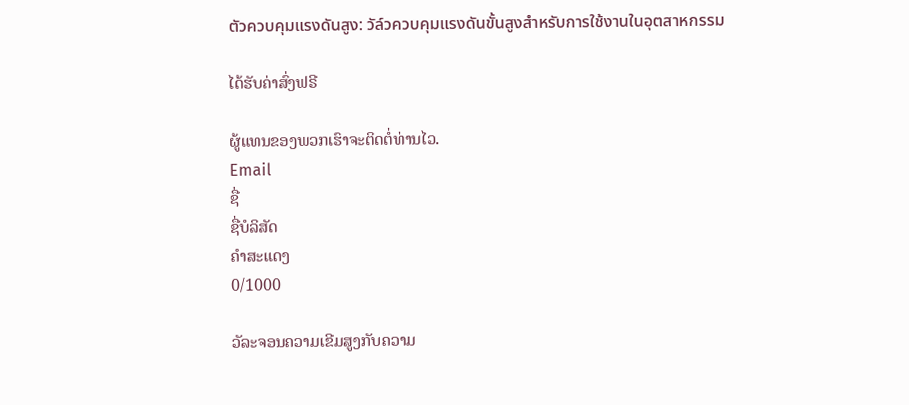ตัวควบคุมแรงดันสูง: วัล์วควบคุมแรงดันขั้นสูงสำหรับการใช้งานในอุตสาหกรรม

ໄດ້ຮັບຄ່າສົ່ງຟຣີ

ຜູ້ແທນຂອງພວກເຮົາຈະຕິດຕໍ່ທ່ານໄວ.
Email
ຊື່
ຊື່ບໍລິສັດ
ຄຳສະແດງ
0/1000

ວັລະຈອນຄວາມເຂີມສູງກັບຄວາມ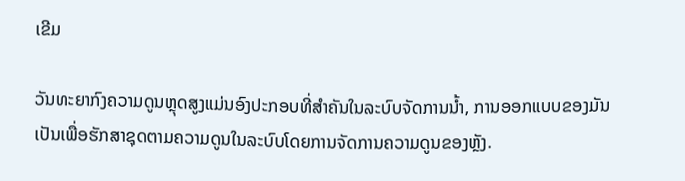ເຂີມ

ວັນທະຍາກົງຄວາມດູນຫຼຸດສູງແມ່ນອົງປະກອບທີ່ສຳຄັນໃນລະບົບຈັດການນ້ຳ, ການອອກແບບຂອງມັນເປັນເພື່ອຮັກສາຊຸດຕາມຄວາມດູນໃນລະບົບໂດຍການຈັດການຄວາມດູນຂອງຫຼັງ.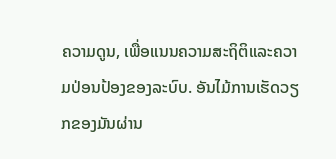ຄວາມດູນ, ເພື່ອແນນຄວາມສະຖິຕິແລະຄວາມປ່ອນປ້ອງຂອງລະບົບ. ອັນໄມ້ການເຮັດວຽກຂອງມັນຜ່ານ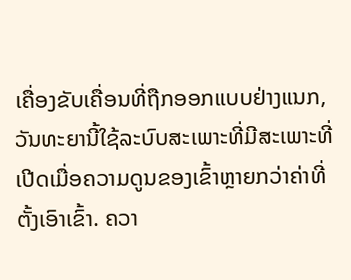ເຄື່ອງຂັບເຄື່ອນທີ່ຖືກອອກແບບຢ່າງແນກ, ວັນທະຍານີ້ໃຊ້ລະບົບສະເພາະທີ່ມີສະເພາະທີ່ເປີດເມື່ອຄວາມດູນຂອງເຂົ້າຫຼາຍກວ່າຄ່າທີ່ຕັ້ງເອົາເຂົ້າ. ຄວາ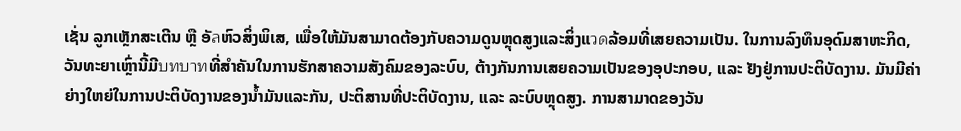ເຊັ່ນ ລູກເຫຼັກສະເຕີນ ຫຼື ອັลຫົວສິ່ງພິເສ, ເພື່ອໃຫ້ມັນສາມາດຕ້ອງກັບຄວາມດູນຫຼຸດສູງແລະສິ່ງແวดລ້ອມທີ່ເສຍຄວາມເປັນ. ໃນການລົງທຶນອຸດົມສາຫະກິດ, ວັນທະຍາເຫຼົ່ານີ້ມີบทบาทທີ່ສຳຄັນໃນການຮັກສາຄວາມສັງຄົມຂອງລະບົບ, ຕ້າງກັນການເສຍຄວາມເປັນຂອງອຸປະກອບ, ແລະ ຢັງຢູ່ການປະຕິບັດງານ. ມັນມີຄ່າຍ່າງໃຫຍ່ໃນການປະຕິບັດງານຂອງນ້ຳມັນແລະກັນ, ປະຕິສານທີ່ປະຕິບັດງານ, ແລະ ລະບົບຫຼຸດສູງ. ການສາມາດຂອງວັນ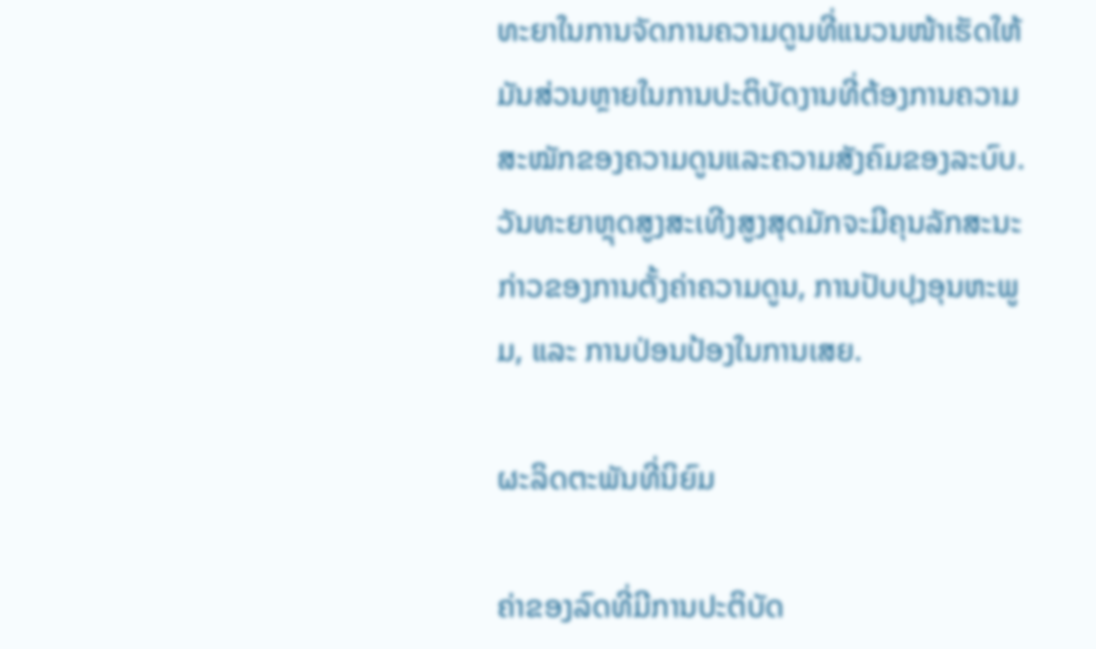ທະຍາໃນການຈັດການຄວາມດູນທີ່ແນວນໜ້າເຮັດໃຫ້ມັນສ່ວນຫຼາຍໃນການປະຕິບັດງານທີ່ຕ້ອງການຄວາມສະໝັກຂອງຄວາມດູນແລະຄວາມສັງຄົມຂອງລະບົບ. ວັນທະຍາຫຼຸດສູງສະເທີງສູງສຸດມັກຈະມີຄຸນລັກສະນະກ່າວຂອງການຕັ້ງຄ່າຄວາມດູນ, ການປັບປຸງອຸນຫະພູມ, ແລະ ການປ່ອນປ້ອງໃນການເສຍ.

ຜະລິດຕະພັນທີ່ນິຍົມ

ຄ່າຂອງລົດທີ່ມີການປະຕິບັດ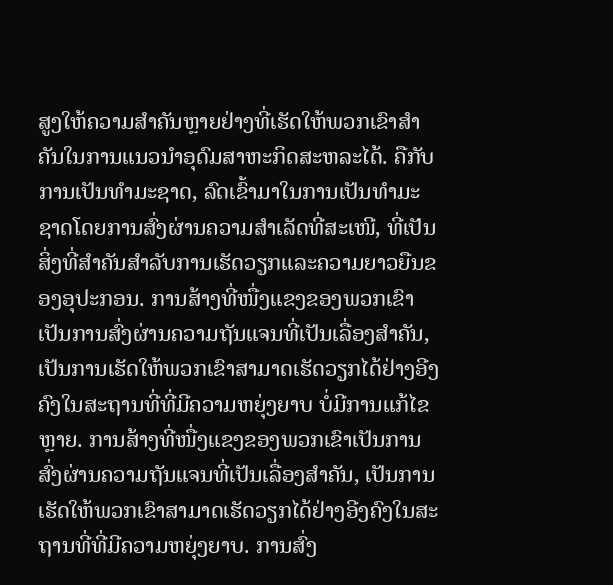ສູງໃຫ້ຄວາມສຳຄັນຫຼາຍຢ່າງທີ່ເຮັດໃຫ້ພວກເຂົາສຳຄັນໃນການແນວນໍາອຸດົມສາຫະກິດສະຫລະໄດ້. ຄືກັບການເປັນທຳມະຊາດ, ລົດເຂົ້າມາໃນການເປັນທຳມະຊາດໂດຍການສົ່ງຜ່ານຄວາມສຳເລັດທີ່ສະເໜີ, ທີ່ເປັນສິ່ງທີ່ສຳຄັນສຳລັບການເຮັດວຽກແລະຄວາມຍາວຍືນຂອງອຸປະກອນ. ການສ້າງທີ່ໜື່ງແຂງຂອງພວກເຂົາເປັນການສົ່ງຜ່ານຄວາມຖັນແຈນທີ່ເປັນເລື່ອງສຳຄັນ, ເປັນການເຮັດໃຫ້ພວກເຂົາສາມາດເຮັດວຽກໄດ້ຢ່າງອີງຄົງໃນສະຖານທີ່ທີ່ມີຄວາມຫຍຸ່ງຍາບ ບໍ່ມີການແກ້ໄຂຫຼາຍ. ການສ້າງທີ່ໜື່ງແຂງຂອງພວກເຂົາເປັນການສົ່ງຜ່ານຄວາມຖັນແຈນທີ່ເປັນເລື່ອງສຳຄັນ, ເປັນການເຮັດໃຫ້ພວກເຂົາສາມາດເຮັດວຽກໄດ້ຢ່າງອີງຄົງໃນສະຖານທີ່ທີ່ມີຄວາມຫຍຸ່ງຍາບ. ການສົ່ງ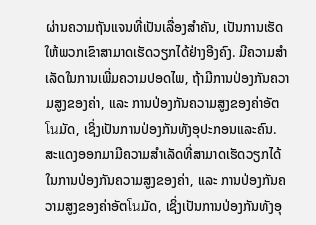ຜ່ານຄວາມຖັນແຈນທີ່ເປັນເລື່ອງສຳຄັນ, ເປັນການເຮັດໃຫ້ພວກເຂົາສາມາດເຮັດວຽກໄດ້ຢ່າງອີງຄົງ. ມີຄວາມສຳເລັດໃນການເພີ່ມຄວາມປອດໄພ, ຖ້າມີການປ່ອງກັນຄວາມສູງຂອງຄ່າ, ແລະ ການປ່ອງກັນຄວາມສູງຂອງຄ່າອັຕโนມັດ, ເຊິ່ງເປັນການປ່ອງກັນທັງອຸປະກອນແລະຄົນ. ສະແດງອອກມາມີຄວາມສຳເລັດທີ່ສາມາດເຮັດວຽກໄດ້ໃນການປ່ອງກັນຄວາມສູງຂອງຄ່າ, ແລະ ການປ່ອງກັນຄວາມສູງຂອງຄ່າອັຕโนມັດ, ເຊິ່ງເປັນການປ່ອງກັນທັງອຸ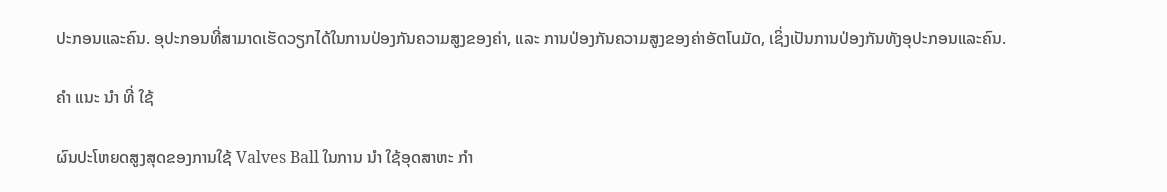ປະກອນແລະຄົນ. ອຸປະກອນທີ່ສາມາດເຮັດວຽກໄດ້ໃນການປ່ອງກັນຄວາມສູງຂອງຄ່າ, ແລະ ການປ່ອງກັນຄວາມສູງຂອງຄ່າອັຕโนມັດ, ເຊິ່ງເປັນການປ່ອງກັນທັງອຸປະກອນແລະຄົນ.

ຄໍາ ແນະ ນໍາ ທີ່ ໃຊ້

ຜົນປະໂຫຍດສູງສຸດຂອງການໃຊ້ Valves Ball ໃນການ ນໍາ ໃຊ້ອຸດສາຫະ ກໍາ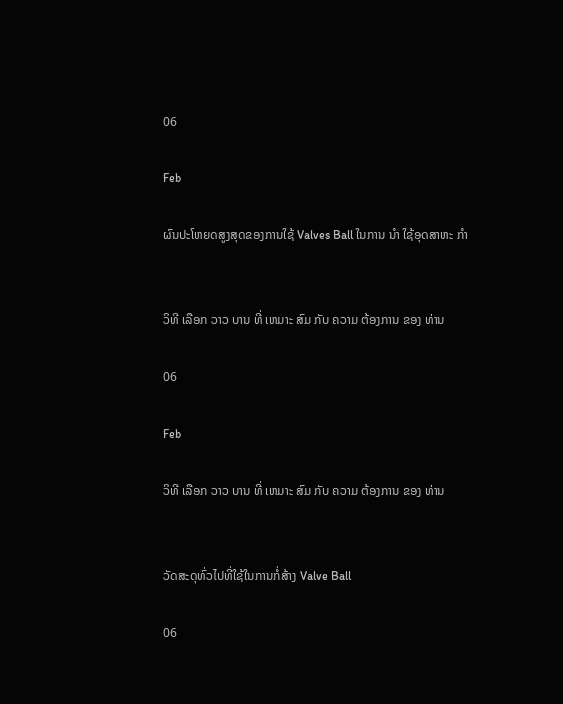06

Feb

ຜົນປະໂຫຍດສູງສຸດຂອງການໃຊ້ Valves Ball ໃນການ ນໍາ ໃຊ້ອຸດສາຫະ ກໍາ


ວິທີ ເລືອກ ວາວ ບານ ທີ່ ເຫມາະ ສົມ ກັບ ຄວາມ ຕ້ອງການ ຂອງ ທ່ານ

06

Feb

ວິທີ ເລືອກ ວາວ ບານ ທີ່ ເຫມາະ ສົມ ກັບ ຄວາມ ຕ້ອງການ ຂອງ ທ່ານ


ວັດສະດຸທົ່ວໄປທີ່ໃຊ້ໃນການກໍ່ສ້າງ Valve Ball

06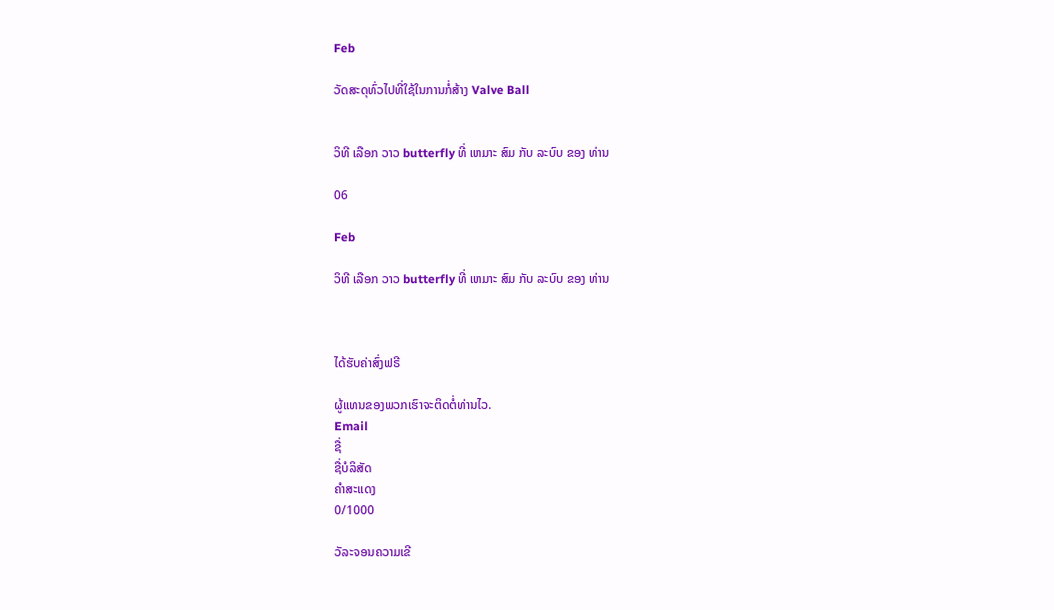Feb

ວັດສະດຸທົ່ວໄປທີ່ໃຊ້ໃນການກໍ່ສ້າງ Valve Ball


ວິທີ ເລືອກ ວາວ butterfly ທີ່ ເຫມາະ ສົມ ກັບ ລະບົບ ຂອງ ທ່ານ

06

Feb

ວິທີ ເລືອກ ວາວ butterfly ທີ່ ເຫມາະ ສົມ ກັບ ລະບົບ ຂອງ ທ່ານ



ໄດ້ຮັບຄ່າສົ່ງຟຣີ

ຜູ້ແທນຂອງພວກເຮົາຈະຕິດຕໍ່ທ່ານໄວ.
Email
ຊື່
ຊື່ບໍລິສັດ
ຄຳສະແດງ
0/1000

ວັລະຈອນຄວາມເຂີ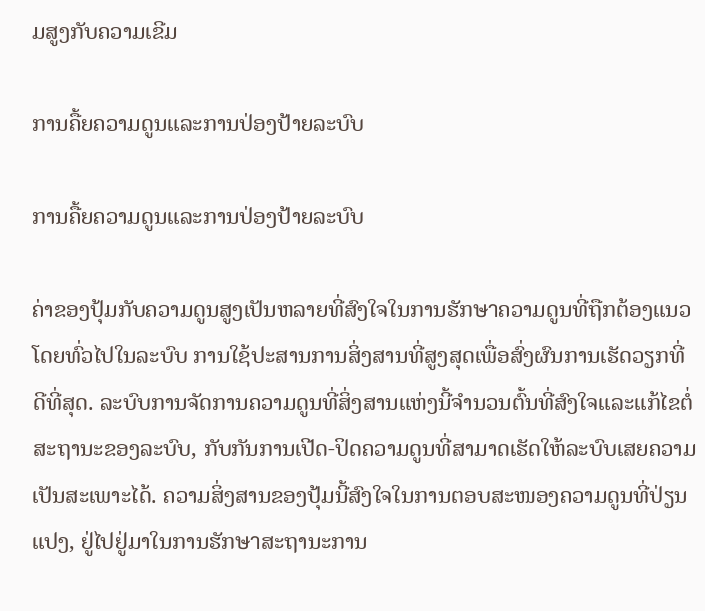ມສູງກັບຄວາມເຂີມ

ການຄື້ຍຄວາມດູນແລະການປ່ອງປ້າຍລະບົບ

ການຄື້ຍຄວາມດູນແລະການປ່ອງປ້າຍລະບົບ

ຄ່າຂອງປຸ້ມກັບຄວາມດູນສູງເປັນຫລາຍທີ່ສົງໃຈໃນການຮັກษาຄວາມດູນທີ່ຖືກຕ້ອງແນວໂດຍທົ່ວໄປໃນລະບົບ ການໃຊ້ປະສານການສິ່ງສານທີ່ສູງສຸດເພື່ອສົ່ງຜົນການເຮັດວຽກທີ່ດີທີ່ສຸດ. ລະບົບການຈັດການຄວາມດູນທີ່ສິ່ງສານແຫ່ງນີ້ຈຳນວນຕົ້ນທີ່ສົງໃຈແລະແກ້ໄຂຕໍ່ສະຖານະຂອງລະບົບ, ກັບກັນການເປີດ-ປິດຄວາມດູນທີ່ສາມາດເຮັດໃຫ້ລະບົບເສຍຄວາມເປັນສະເພາະໄດ້. ຄວາມສິ່ງສານຂອງປຸ້ມນີ້ສົງໃຈໃນການຕອບສະໜອງຄວາມດູນທີ່ປ່ຽນແປງ, ຢູ່ໄປຢູ່ມາໃນການຮັກษาສະຖານະການ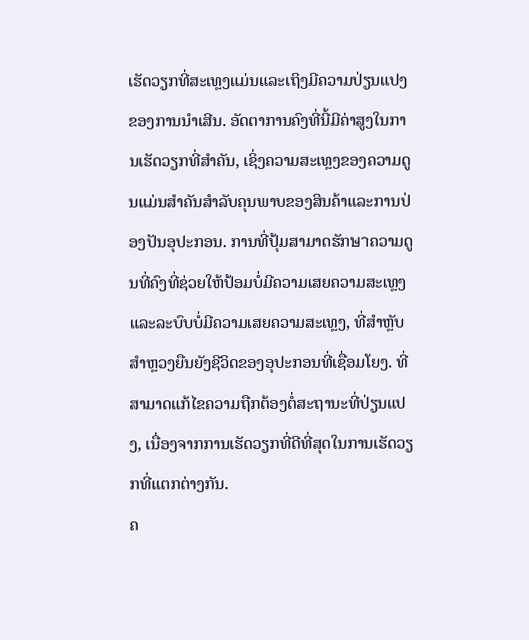ເຮັດວຽກທີ່ສະເທຼງແມ່ນແລະເຖິງມີຄວາມປ່ຽນແປງຂອງການນຳເສີນ. ອັດຕາການຄົງທີ່ນີ້ມີຄ່າສູງໃນການເຮັດວຽກທີ່ສຳຄັນ, ເຊິ່ງຄວາມສະເທຼງຂອງຄວາມດູນແມ່ນສຳຄັນສຳລັບຄຸນພາບຂອງສິນຄ້າແລະການປ່ອງປັນອຸປະກອນ. ການທີ່ປຸ້ມສາມາດຮັກษาຄວາມດູນທີ່ຄົງທີ່ຊ່ວຍໃຫ້ປ້ອມບໍ່ມີຄວາມເສຍຄວາມສະເທຼງແລະລະບົບບໍ່ມີຄວາມເສຍຄວາມສະເທຼງ, ທີ່ສຳຫຼັບສຳຫຼວງຍືນຍັງຊີວິດຂອງອຸປະກອນທີ່ເຊື່ອມໂຍງ. ທີ່ສາມາດແກ້ໄຂຄວາມຖືກຕ້ອງຕໍ່ສະຖານະທີ່ປ່ຽນແປງ, ເນື່ອງຈາກການເຮັດວຽກທີ່ດີທີ່ສຸດໃນການເຮັດວຽກທີ່ແຕກຕ່າງກັນ.
ຄ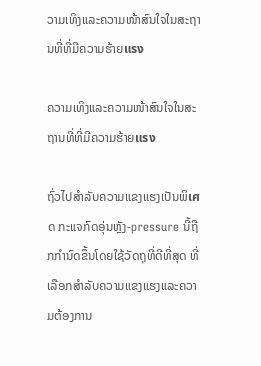ວາມເທິງແລະຄວາມໜ້າສົນໃຈໃນສະຖານທີ່ທີ່ມີຄວາມຮ້າຍแรง

ຄວາມເທິງແລະຄວາມໜ້າສົນໃຈໃນສະຖານທີ່ທີ່ມີຄວາມຮ້າຍแรง

ຖົ່ວໄປສຳລັບຄວາມແຂງແຮງເປັນພິเศດ ກະແຈກົດອຸ່ນຫຼັງ-pressure ນີ້ຖືກກໍານົດຂຶ້ນໂດຍໃຊ້ວັດຖຸທີ່ດີທີ່ສຸດ ທີ່ເລືອກສຳລັບຄວາມແຂງແຮງແລະຄວາມຕ້ອງການ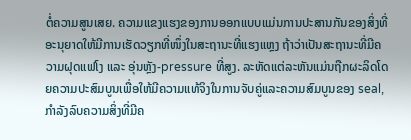ຕໍ່ຄວາມສູນເສຍ. ຄວາມແຂງແຮງຂອງການອອກແບບແມ່ນການປະສານກັນຂອງສິ່ງທີ່ອະນຸຍາດໃຫ້ມີການເຮັດວຽກທີ່ໜຶ່ງໃນສະຖານະທີ່ແຮງແຫຼງ ຖ້າວ່າເປັນສະຖານະທີ່ມີຄວາມຝຸດແຟໂງ ແລະ ອຸ່ນຫຼັງ-pressure ທີ່ສູງ. ລະຫັດແຕ່ລະຫັນແມ່ນຖືກຜະລິດໂດຍຄວາມປະສົມບູນເພື່ອໃຫ້ມີຄວາມແທ້ຈິງໃນການຈັບຄູ່ແລະຄວາມສົມບູນຂອງ seal, ກຳລັງລົບຄວາມສິ່ງທີ່ມີຄ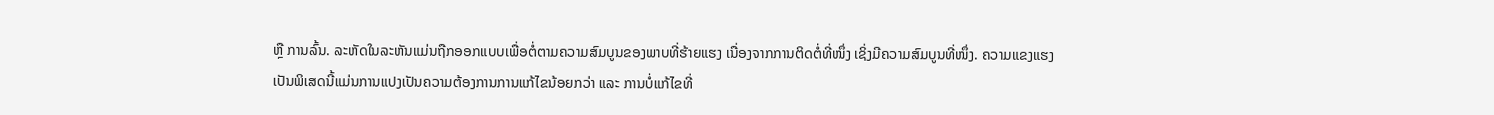ຫຼື ການລົ້ນ. ລະຫັດໃນລະຫັນແມ່ນຖືກອອກແບບເພື່ອຕໍ່ຕາມຄວາມສົມບູນຂອງພາບທີ່ຮ້າຍແຮງ ເນື່ອງຈາກການຕິດຕໍ່ທີ່ໜຶ່ງ ເຊິ່ງມີຄວາມສົມບູນທີ່ໜຶ່ງ. ຄວາມແຂງແຮງເປັນພິເສດນີ້ແມ່ນການແປງເປັນຄວາມຕ້ອງການການແກ້ໄຂນ້ອຍກວ່າ ແລະ ການບໍ່ແກ້ໄຂທີ່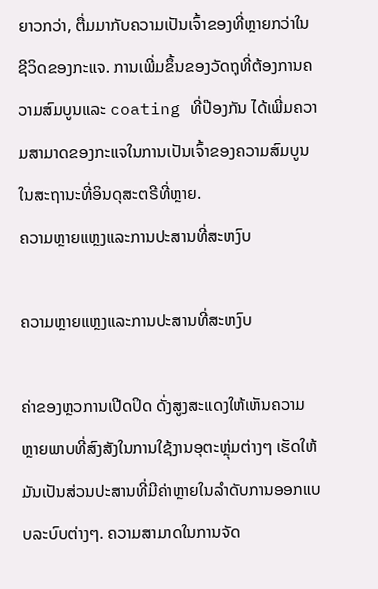ຍາວກວ່າ, ຕື່ມມາກັບຄວາມເປັນເຈົ້າຂອງທີ່ຫຼາຍກວ່າໃນຊີວິດຂອງກະແຈ. ການເພີ່ມຂຶ້ນຂອງວັດຖຸທີ່ຕ້ອງການຄວາມສົມບູນແລະ coating ທີ່ປ໊ອງກັນ ໄດ້ເພີ່ມຄວາມສາມາດຂອງກະແຈໃນການເປັນເຈົ້າຂອງຄວາມສົມບູນໃນສະຖານະທີ່ອິນດຸສະຕຣີທີ່ຫຼາຍ.
ຄວາມຫຼາຍແຫຼງແລະການປະສານທີ່ສະຫງົບ

ຄວາມຫຼາຍແຫຼງແລະການປະສານທີ່ສະຫງົບ

ຄ່າຂອງຫຼວການເປີດປິດ ດັ່ງສູງສະແດງໃຫ້ເຫັນຄວາມຫຼາຍພາບທີ່ສົງສັງໃນການໃຊ້ງານອຸຕະຫຼຸ່ມຕ່າງໆ ເຮັດໃຫ້ມັນເປັນສ່ວນປະສານທີ່ມີຄ່າຫຼາຍໃນລຳດັບການອອກແບບລະບົບຕ່າງໆ. ຄວາມສາມາດໃນການຈັດ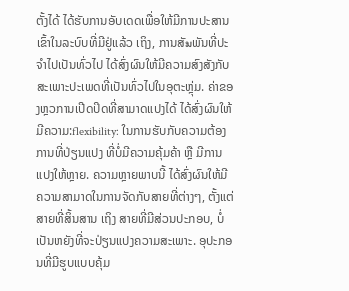ຕັ້ງໄດ້ ໄດ້ຮັບການອັບເດດເພື່ອໃຫ້ມີການປະສານເຂົ້າໃນລະບົບທີ່ມີຢູ່ແລ້ວ ເຖິງ, ການສັมພັນທີ່ປະຈຳໄປເປັນທົ່ວໄປ ໄດ້ສົ່ງຜົນໃຫ້ມີຄວາມສົງສັງກັບສະເພາະປະເພດທີ່ເປັນທົ່ວໄປໃນອຸຕະຫຼຸ່ມ. ຄ່າຂອງຫຼວການເປີດປິດທີ່ສາມາດແປງໄດ້ ໄດ້ສົ່ງຜົນໃຫ້ມີຄວາມ:flexibility: ໃນການຮັບກັບຄວາມຕ້ອງການທີ່ປ່ຽນແປງ ທີ່ບໍ່ມີຄວາມຄຸ້ມຄ້າ ຫຼື ມີການແປງໃຫ້ຫຼາຍ. ຄວາມຫຼາຍພາບນີ້ ໄດ້ສົ່ງຜົນໃຫ້ມີຄວາມສາມາດໃນການຈັດກັບສາຍທີ່ຕ່າງໆ, ຕັ້ງແຕ່ ສາຍທີ່ສິ້ນສານ ເຖິງ ສາຍທີ່ມີສ່ວນປະກອບ, ບໍ່ເປັນຫຍັງທີ່ຈະປ່ຽນແປງຄວາມສະເພາະ. ອຸປະກອນທີ່ມີຮູບແບບຄຸ້ມ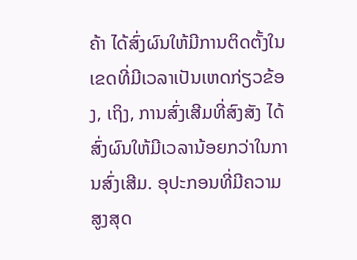ຄ້າ ໄດ້ສົ່ງຜົນໃຫ້ມີການຕິດຕັ້ງໃນເຂດທີ່ມີເວລາເປັນເຫດກ່ຽວຂ້ອງ, ເຖິງ, ການສົ່ງເສີມທີ່ສົງສັງ ໄດ້ສົ່ງຜົນໃຫ້ມີເວລານ້ອຍກວ່າໃນການສົ່ງເສີມ. ອຸປະກອນທີ່ມີຄວາມສູງສຸດ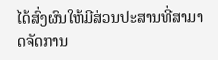ໄດ້ສົ່ງຜົນໃຫ້ມີສ່ວນປະສານທີ່ສາມາດຈັດການ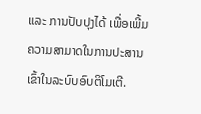ແລະ ການປັບປຸງໄດ້ ເພື່ອເພີ້ມຄວາມສາມາດໃນການປະສານເຂົ້າໃນລະບົບອົບຕິໂມເຕີ.